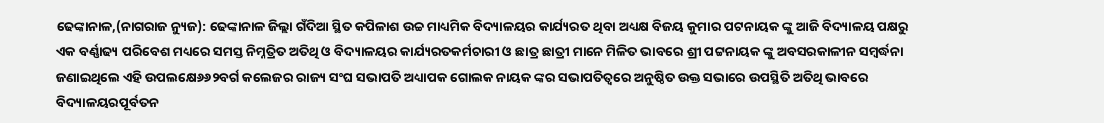ଢେଙ୍କାନାଳ,(ନାଗରାଜ ନ୍ୟୁଜ): ଢେଙ୍କାନାଳ ଜିଲ୍ଲା ଗଁଦିଆ ସ୍ଥିତ କପିଳାଶ ଉଚ୍ଚ ମାଧ୍ୟମିକ ବିଦ୍ୟାଳୟର କାର୍ଯ୍ୟରତ ଥିବା ଅଧ୍ୟକ୍ଷ ବିଜୟ କୁମାର ପଟନାୟକ ଙ୍କୁ ଆଜି ବିଦ୍ୟାଳୟ ପକ୍ଷରୁ ଏକ ବର୍ଣ୍ଣାଢ୍ୟ ପରିବେଶ ମଧ୍ୟରେ ସମସ୍ତ ନିମ୍ନତ୍ରିତ ଅତିଥି ଓ ବିଦ୍ୟାଳୟର କାର୍ଯ୍ୟରତକର୍ମଚାରୀ ଓ ଛାତ୍ର ଛାତ୍ରୀ ମାନେ ମିଳିତ ଭାବରେ ଶ୍ରୀ ପଟ୍ଟନାୟକ ଙ୍କୁ ଅବସରକାଳୀନ ସମ୍ବର୍ଦ୍ଧନା ଜଣାଇଥିଲେ ଏହି ଉପଲକ୍ଷେ୬୬୨ବର୍ଗ କଲେଜର ରାଜ୍ୟ ସଂଘ ସଭାପତି ଅଧ୍ୟାପକ ଗୋଲକ ନାୟକ ଙ୍କର ସଭାପତିତ୍ୱରେ ଅନୁଷ୍ଠିତ ଉକ୍ତ ସଭାରେ ଉପସ୍ଥିତି ଅତିଥି ଭାବରେ ବିଦ୍ୟାଳୟରପୂର୍ବତନ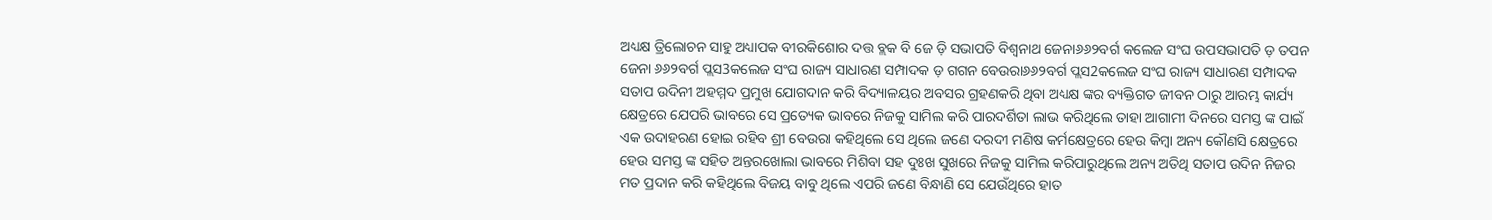ଅଧ୍ୟକ୍ଷ ତ୍ରିଲୋଚନ ସାହୁ ଅଧ୍ୟାପକ ବୀରକିଶୋର ଦତ୍ତ ବ୍ଲକ ବି ଜେ ଡ଼ି ସଭାପତି ବିଶ୍ୱନାଥ ଜେନା୬୬୨ବର୍ଗ କଲେଜ ସଂଘ ଉପସଭାପତି ଡ଼ ତପନ ଜେନା ୬୬୨ବର୍ଗ ପ୍ଲସ3କଲେଜ ସଂଘ ରାଜ୍ୟ ସାଧାରଣ ସମ୍ପାଦକ ଡ଼ ଗଗନ ବେଉରା୬୬୨ବର୍ଗ ପ୍ଲସ2କଲେଜ ସଂଘ ରାଜ୍ୟ ସାଧାରଣ ସମ୍ପାଦକ ସତାପ ଉଦିନୀ ଅହମ୍ମଦ ପ୍ରମୁଖ ଯୋଗଦାନ କରି ବିଦ୍ୟାଳୟର ଅବସର ଗ୍ରହଣକରି ଥିବା ଅଧ୍ୟକ୍ଷ ଙ୍କର ବ୍ୟକ୍ତିଗତ ଜୀବନ ଠାରୁ ଆରମ୍ଭ କାର୍ଯ୍ୟ କ୍ଷେତ୍ରରେ ଯେପରି ଭାବରେ ସେ ପ୍ରତ୍ୟେକ ଭାବରେ ନିଜକୁ ସାମିଲ କରି ପାରଦର୍ଶିତା ଲାଭ କରିଥିଲେ ତାହା ଆଗାମୀ ଦିନରେ ସମସ୍ତ ଙ୍କ ପାଇଁ ଏକ ଉଦାହରଣ ହୋଇ ରହିବ ଶ୍ରୀ ବେଉରା କହିଥିଲେ ସେ ଥିଲେ ଜଣେ ଦରଦୀ ମଣିଷ କର୍ମକ୍ଷେତ୍ରରେ ହେଉ କିମ୍ବା ଅନ୍ୟ କୌଣସି କ୍ଷେତ୍ରରେ ହେଉ ସମସ୍ତ ଙ୍କ ସହିତ ଅନ୍ତରଖୋଲା ଭାବରେ ମିଶିବା ସହ ଦୁଃଖ ସୁଖରେ ନିଜକୁ ସାମିଲ କରିପାରୁଥିଲେ ଅନ୍ୟ ଅତିଥି ସତାପ ଉଦିନ ନିଜର ମତ ପ୍ରଦାନ କରି କହିଥିଲେ ବିଜୟ ବାବୁ ଥିଲେ ଏପରି ଜଣେ ବିନ୍ଧାଣି ସେ ଯେଉଁଥିରେ ହାତ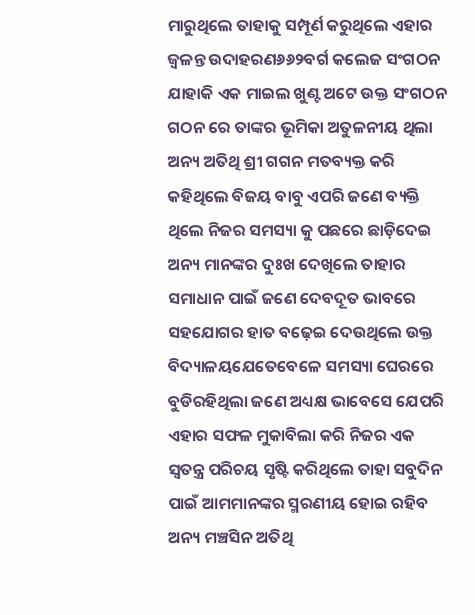ମାରୁଥିଲେ ତାହାକୁ ସମ୍ପୂର୍ଣ କରୁଥିଲେ ଏହାର ଜ୍ୱଳନ୍ତ ଉଦାହରଣ୬୬୨ବର୍ଗ କଲେଜ ସଂଗଠନ ଯାହାକି ଏକ ମାଇଲ ଖୁଣ୍ଟ ଅଟେ ଉକ୍ତ ସଂଗଠନ ଗଠନ ରେ ତାଙ୍କର ଭୂମିକା ଅତୁଳନୀୟ ଥିଲା ଅନ୍ୟ ଅତିଥି ଶ୍ରୀ ଗଗନ ମତବ୍ୟକ୍ତ କରି କହିଥିଲେ ବିଜୟ ବାବୁ ଏପରି ଜଣେ ବ୍ୟକ୍ତି ଥିଲେ ନିଜର ସମସ୍ୟା କୁ ପଛରେ ଛାଡ଼ିଦେଇ ଅନ୍ୟ ମାନଙ୍କର ଦୁଃଖ ଦେଖିଲେ ତାହାର ସମାଧାନ ପାଇଁ ଜଣେ ଦେବଦୂତ ଭାବରେ ସହଯୋଗର ହାତ ବଢ଼େଇ ଦେଉଥିଲେ ଉକ୍ତ ବିଦ୍ୟାଳୟଯେତେବେଳେ ସମସ୍ୟା ଘେରରେ ବୁଡିରହିଥିଲା ଜଣେ ଅଧ୍ୟକ୍ଷ ଭାବେସେ ଯେପରି ଏହାର ସଫଳ ମୁକାବିଲା କରି ନିଜର ଏକ ସ୍ଵତନ୍ତ୍ର ପରିଚୟ ସୃଷ୍ଟି କରିଥିଲେ ତାହା ସବୁଦିନ ପାଇଁ ଆମମାନଙ୍କର ସ୍ମରଣୀୟ ହୋଇ ରହିବ ଅନ୍ୟ ମଞ୍ଚସିନ ଅତିଥି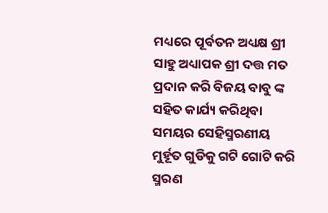ମଧ୍ୟରେ ପୂର୍ବତନ ଅଧ୍ୟକ୍ଷ ଶ୍ରୀ ସାହୁ ଅଧ୍ୟାପକ ଶ୍ରୀ ଦତ୍ତ ମତ ପ୍ରଦାନ କରି ବିଜୟ ବାବୁ ଙ୍କ ସହିତ କାର୍ଯ୍ୟ କରିଥିବା ସମୟର ସେହିସ୍ମରଣୀୟ ମୁର୍ହୂତ ଗୁଡିକୁ ଗଟି ଗୋଟି କରି ସ୍ମରଣ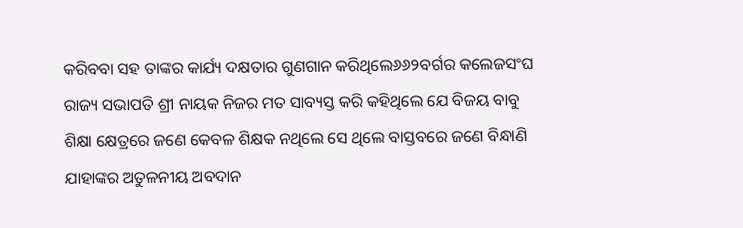କରିବବା ସହ ତାଙ୍କର କାର୍ଯ୍ୟ ଦକ୍ଷତାର ଗୁଣଗାନ କରିଥିଲେ୬୬୨ବର୍ଗର କଲେଜସଂଘ ରାଜ୍ୟ ସଭାପତି ଶ୍ରୀ ନାୟକ ନିଜର ମତ ସାବ୍ୟସ୍ତ କରି କହିଥିଲେ ଯେ ବିଜୟ ବାବୁ ଶିକ୍ଷା କ୍ଷେତ୍ରରେ ଜଣେ କେବଳ ଶିକ୍ଷକ ନଥିଲେ ସେ ଥିଲେ ବାସ୍ତବରେ ଜଣେ ବିନ୍ଧାଣି ଯାହାଙ୍କର ଅତୁଳନୀୟ ଅବଦାନ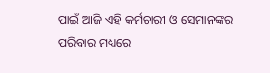ପାଇଁ ଆଜି ଏହି କର୍ମଚାରୀ ଓ ସେମାନଙ୍କର ପରିବାର ମଧ୍ୟରେ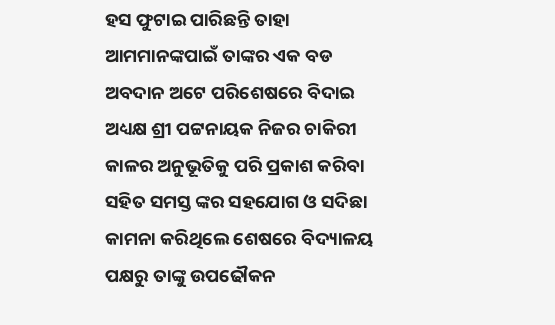ହସ ଫୁଟାଇ ପାରିଛନ୍ତି ତାହା ଆମମାନଙ୍କପାଇଁ ତାଙ୍କର ଏକ ବଡ ଅବଦାନ ଅଟେ ପରିଶେଷରେ ବିଦାଇ ଅଧ୍ୟକ୍ଷ ଶ୍ରୀ ପଟ୍ଟନାୟକ ନିଜର ଚାକିରୀ କାଳର ଅନୁଭୂତିକୁ ପରି ପ୍ରକାଶ କରିବା ସହିତ ସମସ୍ତ ଙ୍କର ସହଯୋଗ ଓ ସଦିଛା କାମନା କରିଥିଲେ ଶେଷରେ ବିଦ୍ୟାଳୟ ପକ୍ଷରୁ ତାଙ୍କୁ ଉପଢୌକନ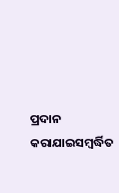ପ୍ରଦାନ କରାଯାଇସମ୍ବର୍ଦ୍ଧିତ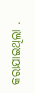କରାଯାଇଥିଲା .